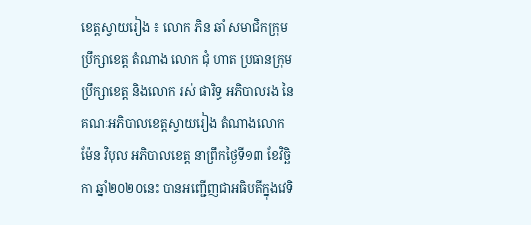ខេត្តស្វាយរៀង ៖ លោក ភិន ឆាំ សមាជិកក្រុមប្រឹក្សាខេត្ត តំណាង លោក ជុំ ហាត ប្រធានក្រុមប្រឹក្សាខេត្ត និងលោក រស់ ផារិទ្ធ អភិបាលរង នៃគណៈអភិបាលខេត្តស្វាយរៀង តំណាងលោក ម៉ែន វិបុល អភិបាលខេត្ត នាព្រឹកថ្ងៃទី១៣ ខែវិច្ឆិកា ឆ្នាំ២០២០នេះ បានអញ្ជើញជាអធិបតីក្នុងវេទិ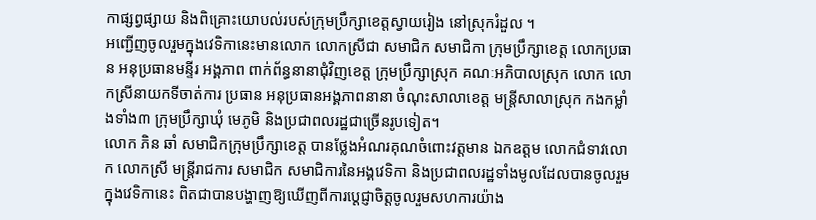កាផ្សព្វផ្សាយ និងពិគ្រោះយោបល់របស់ក្រុមប្រឹក្សាខេត្តស្វាយរៀង នៅស្រុករំដួល ។
អញ្ជើញចូលរួមក្នុងវេទិកានេះមានលោក លោកស្រីជា សមាជិក សមាជិកា ក្រុមប្រឹក្សាខេត្ត លោកប្រធាន អនុប្រធានមន្ទីរ អង្គភាព ពាក់ព័ន្ធនានាជុំវិញខេត្ត ក្រុមប្រឹក្សាស្រុក គណៈអភិបាលស្រុក លោក លោកស្រីនាយកទីចាត់ការ ប្រធាន អនុប្រធានអង្គភាពនានា ចំណុះសាលាខេត្ត មន្ត្រីសាលាស្រុក កងកម្លាំងទាំង៣ ក្រុមប្រឹក្សាឃុំ មេភូមិ និងប្រជាពលរដ្ឋជាច្រើនរូបទៀត។
លោក ភិន ឆាំ សមាជិកក្រុមប្រឹក្សាខេត្ត បានថ្លែងអំណរគុណចំពោះវត្តមាន ឯកឧត្តម លោកជំទាវលោក លោកស្រី មន្ត្រីរាជការ សមាជិក សមាជិការនៃអង្គវេទិកា និងប្រជាពលរដ្ឋទាំងមូលដែលបានចូលរួមក្នុងវេទិកានេះ ពិតជាបានបង្ហាញឱ្យឃើញពីការប្តេជ្ញាចិត្តចូលរួមសហការយ៉ាង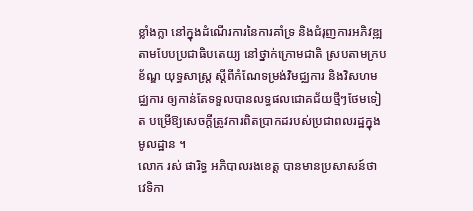ខ្លាំងក្លា នៅក្នុងដំណើរការនៃការគាំទ្រ និងជំរុញការអភិវឌ្ឍតាមបែបប្រជាធិបតេយ្យ នៅថ្នាក់ក្រោមជាតិ ស្របតាមក្របខ័ណ្ឌ យុទ្ធសាស្ត្រ ស្តីពីកំណែទម្រង់វិមជ្ឈការ និងវិសហមជ្ឈការ ឲ្យកាន់តែទទួលបានលទ្ធផលជោគជ័យថ្មីៗថែមទៀត បម្រើឱ្យសេចក្តីត្រូវការពិតប្រាកដរបស់ប្រជាពលរដ្ឋក្នុងមូលដ្ឋាន ។
លោក រស់ ផារិទ្ធ អភិបាលរងខេត្ត បានមានប្រសាសន៍ថា វេទិកា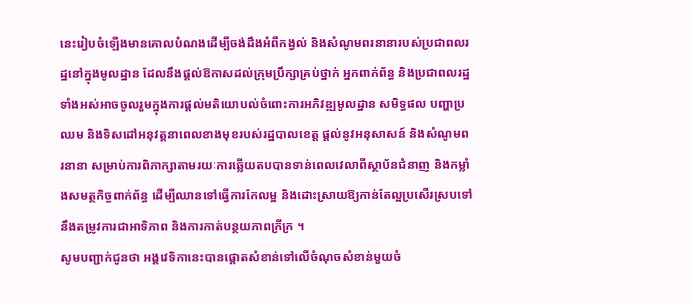នេះរៀបចំឡើងមានគោលបំណងដើម្បីចង់ដឹងអំពីកង្វល់ និងសំណូមពរនានារបស់ប្រជាពលរដ្ឋនៅក្នុងមូលដ្ឋាន ដែលនឹងផ្តល់ឱកាសដល់ក្រុមប្រឹក្សាគ្រប់ថ្នាក់ អ្នកពាក់ព័ន្ធ និងប្រជាពលរដ្ឋទាំងអស់អាចចូលរួមក្នុងការផ្តល់មតិយោបល់ចំពោះការអភិវឌ្ឍមូលដ្ឋាន សមិទ្ធផល បញ្ហាប្រឈម និងទិសដៅអនុវត្តនាពេលខាងមុខរបស់រដ្ឋបាលខេត្ត ផ្តល់នូវអនុសាសន៍ និងសំណូមពរនានា សម្រាប់ការពិភាក្សាតាមរយៈការឆ្លើយតបបានទាន់ពេលវេលាពីស្ថាប័នជំនាញ និងកម្លាំងសមត្ថកិច្ចពាក់ព័ន្ធ ដើម្បីឈានទៅធ្វើការកែលម្អ និងដោះស្រាយឱ្យកាន់តែល្អប្រសើរស្របទៅនឹងតម្រូវការជាអាទិភាព និងការកាត់បន្ថយភាពក្រីក្រ ។
សូមបញ្ជាក់ជូនថា អង្គវេទិកានេះបានផ្តោតសំខាន់ទៅលើចំណុចសំខាន់មួយចំ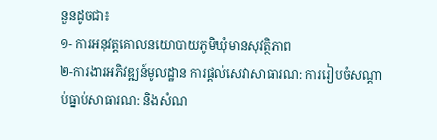នួនដូចជា៖
១- ការអនុវត្តគោលនយោបាយភូមិឃុំមានសុវត្ថិភាព
២-ការងារអភិវឌ្ឍន៍មូលដ្ឋាន ការផ្ដល់សេវាសាធារណ: ការរៀបចំសណ្តាប់ធ្នាប់សាធារណ: និងសំណ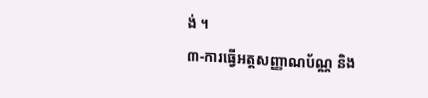ង់ ។
៣-ការធ្វើអត្តសញ្ញាណប័ណ្ណ និង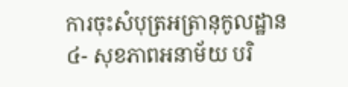ការចុះសំបុត្រអត្រានុកូលដ្ឋាន
៤- សុខភាពអនាម័យ បរិ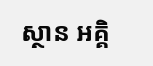ស្ថាន អគ្គិ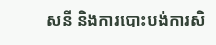សនី និងការបោះបង់ការសិ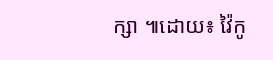ក្សា ៕ដោយ៖ វ៉ៃកូ